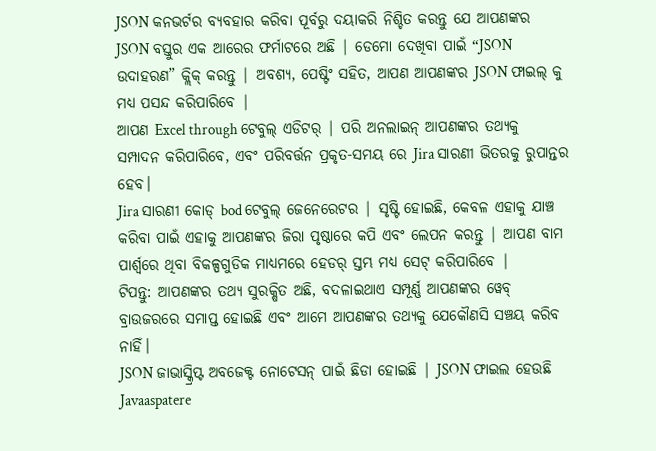JSON କନଭର୍ଟର ବ୍ୟବହାର କରିବା ପୂର୍ବରୁ ଦୟାକରି ନିଶ୍ଚିତ କରନ୍ତୁ ଯେ ଆପଣଙ୍କର JSON ବସ୍ତୁର ଏକ ଆରେର ଫର୍ମାଟରେ ଅଛି | ଡେମୋ ଦେଖିବା ପାଇଁ “JSON ଉଦାହରଣ” କ୍ଲିକ୍ କରନ୍ତୁ | ଅବଶ୍ୟ, ପେଷ୍ଟିଂ ସହିତ, ଆପଣ ଆପଣଙ୍କର JSON ଫାଇଲ୍ କୁ ମଧ୍ୟ ପସନ୍ଦ କରିପାରିବେ |
ଆପଣ Excel through ଟେବୁଲ୍ ଏଡିଟର୍ | ପରି ଅନଲାଇନ୍ ଆପଣଙ୍କର ତଥ୍ୟକୁ ସମ୍ପାଦନ କରିପାରିବେ, ଏବଂ ପରିବର୍ତ୍ତନ ପ୍ରକୃତ-ସମୟ ରେ Jira ସାରଣୀ ଭିତରକୁ ରୁପାନ୍ତର ହେବ।
Jira ସାରଣୀ କୋଡ୍ bod ଟେବୁଲ୍ ଜେନେରେଟର | ସୃଷ୍ଟି ହୋଇଛି, କେବଳ ଏହାକୁ ଯାଞ୍ଚ କରିବା ପାଇଁ ଏହାକୁ ଆପଣଙ୍କର ଜିରା ପୃଷ୍ଠାରେ କପି ଏବଂ ଲେପନ କରନ୍ତୁ | ଆପଣ ବାମ ପାର୍ଶ୍ୱରେ ଥିବା ବିକଳ୍ପଗୁଡିକ ମାଧ୍ୟମରେ ହେଡର୍ ସ୍ତମ୍ଭ ମଧ୍ୟ ସେଟ୍ କରିପାରିବେ |
ଟିପନ୍ତୁ: ଆପଣଙ୍କର ତଥ୍ୟ ସୁରକ୍ଷିତ ଅଛି, ବଦଳାଇଥାଏ ସମ୍ପୂର୍ଣ୍ଣ ଆପଣଙ୍କର ୱେବ୍ ବ୍ରାଉଜରରେ ସମାପ୍ତ ହୋଇଛି ଏବଂ ଆମେ ଆପଣଙ୍କର ତଥ୍ୟକୁ ଯେକୌଣସି ସଞ୍ଚୟ କରିବ ନାହିଁ।
JSON ଜାଭାସ୍କ୍ରିପ୍ଟ ଅବଜେକ୍ଟ ନୋଟେସନ୍ ପାଇଁ ଛିଡା ହୋଇଛି | JSON ଫାଇଲ ହେଉଛି Javaaspatere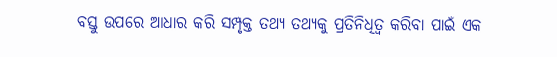ବସ୍ତୁ ଉପରେ ଆଧାର କରି ସମ୍ପୃକ୍ତ ତଥ୍ୟ ତଥ୍ୟକୁ ପ୍ରତିନିଧିତ୍ୱ କରିବା ପାଇଁ ଏକ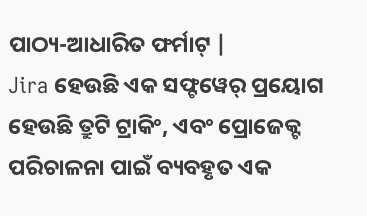ପାଠ୍ୟ-ଆଧାରିତ ଫର୍ମାଟ୍ |
Jira ହେଉଛି ଏକ ସଫ୍ଟୱେର୍ ପ୍ରୟୋଗ ହେଉଛି ତ୍ରୁଟି ଟ୍ରାକିଂ, ଏବଂ ପ୍ରୋଜେକ୍ଟ ପରିଚାଳନା ପାଇଁ ବ୍ୟବହୃତ ଏକ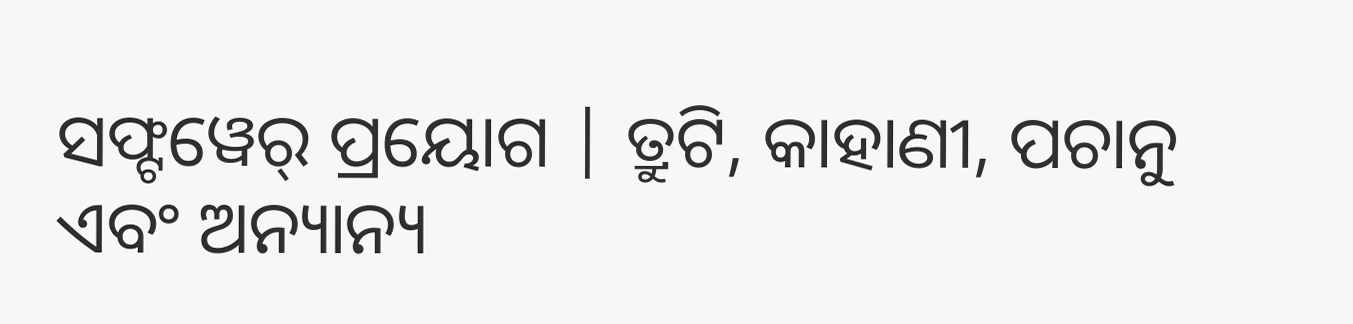ସଫ୍ଟୱେର୍ ପ୍ରୟୋଗ | ତ୍ରୁଟି, କାହାଣୀ, ପଚାନୁ ଏବଂ ଅନ୍ୟାନ୍ୟ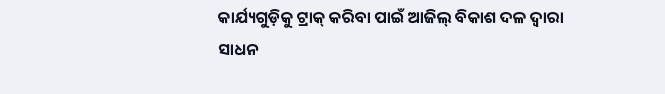କାର୍ଯ୍ୟଗୁଡ଼ିକୁ ଟ୍ରାକ୍ କରିବା ପାଇଁ ଆଜିଲ୍ ବିକାଶ ଦଳ ଦ୍ୱାରା ସାଧନ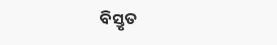ବିସ୍ତୃତ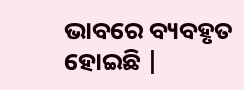ଭାବରେ ବ୍ୟବହୃତ ହୋଇଛି |